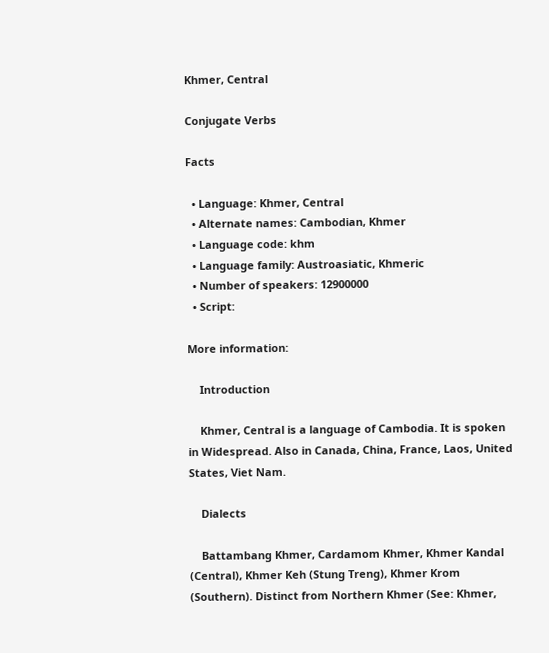Khmer, Central

Conjugate Verbs

Facts

  • Language: Khmer, Central
  • Alternate names: Cambodian, Khmer
  • Language code: khm
  • Language family: Austroasiatic, Khmeric
  • Number of speakers: 12900000
  • Script:

More information:

    Introduction

    Khmer, Central is a language of Cambodia. It is spoken in Widespread. Also in Canada, China, France, Laos, United States, Viet Nam.

    Dialects

    Battambang Khmer, Cardamom Khmer, Khmer Kandal (Central), Khmer Keh (Stung Treng), Khmer Krom (Southern). Distinct from Northern Khmer (See: Khmer,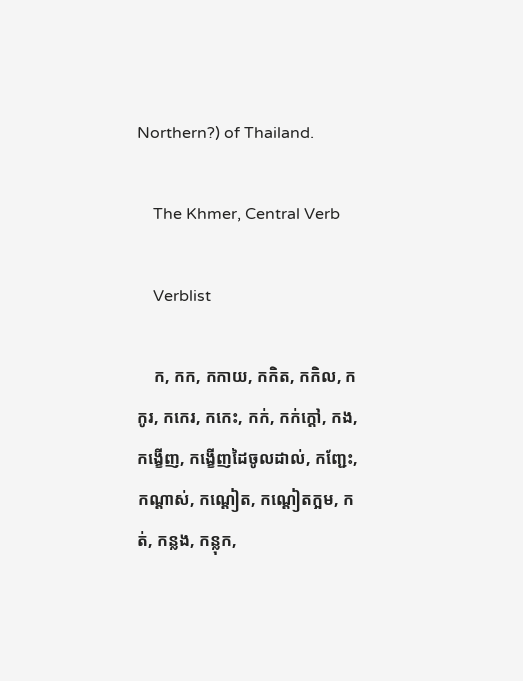Northern?) of Thailand.

    The Khmer, Central Verb

    Verblist

    ក, កក, កកាយ, កកិត, កកិល, កកូរ, កកេរ, កកេះ, កក់, កក់ក្ដៅ, កង, កង្ខើញ, កង្ខើញដៃចូលដាល់, កញ្ជែះ, កណ្ដាស់, កណ្ដៀត, កណ្ដៀតក្អម, កត់, កន្លង, កន្លុក,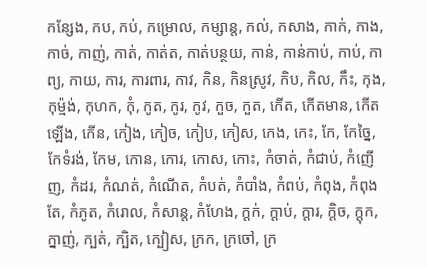កន្សែង, កប, កប់, កម្រោល, កម្សាន្ត, កល់, កសាង, កាក់, កាង, កាច់, កាញ់, កាត់, កាត់ត, កាត់បន្ថយ, កាន់, កាន់កាប់, កាប់, កាព្យ, កាយ, ការ, ការពារ, កាវ, កិន, កិនស្រូវ, កិប, កិល, កឹះ, កុង, កុម្ម៉ង់, កុហក, កុំ, កូត, កូរ, កូវ, កួច, កួត, កើត, កើតមាន, កើតឡើង, កើន, កៀង, កៀច, កៀប, កៀស, កេង, កេះ, កែ, កែច្នៃ, កែទំរង់, កែម, កោន, កោរ, កោស, កោះ, កំចាត់, កំជាប់, កំញើញ, កំដរ, កំណត់, កំណើត, កំបត់, កំបាំង, កំពប់, កំពុង, កំពុងតែ, កំភូត, កំរោល, កំសាន្ត, កំហែង, ក្ដក់, ក្ដាប់, ក្ដារ, ក្ដិច, ក្តុក, ក្នាញ់, ក្បត់, ក្បិត, ក្បៀស, ក្រក, ក្រចៅ, ក្រ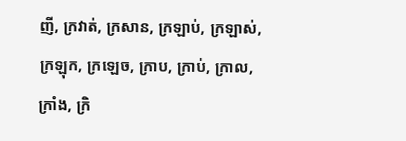ញី, ក្រវាត់, ក្រសាន, ក្រឡាប់, ក្រឡាស់, ក្រឡុក, ក្រឡេច, ក្រាប, ក្រាប់, ក្រាល, ក្រាំង, ក្រិ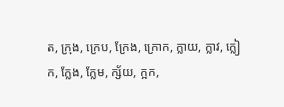ត, ក្រុង, ក្រេប, ក្រែង, ក្រោក, ក្លាយ, ក្លាវ, ក្លៀក, ក្លែង, ក្លែម, ក្ស័យ, ក្អក,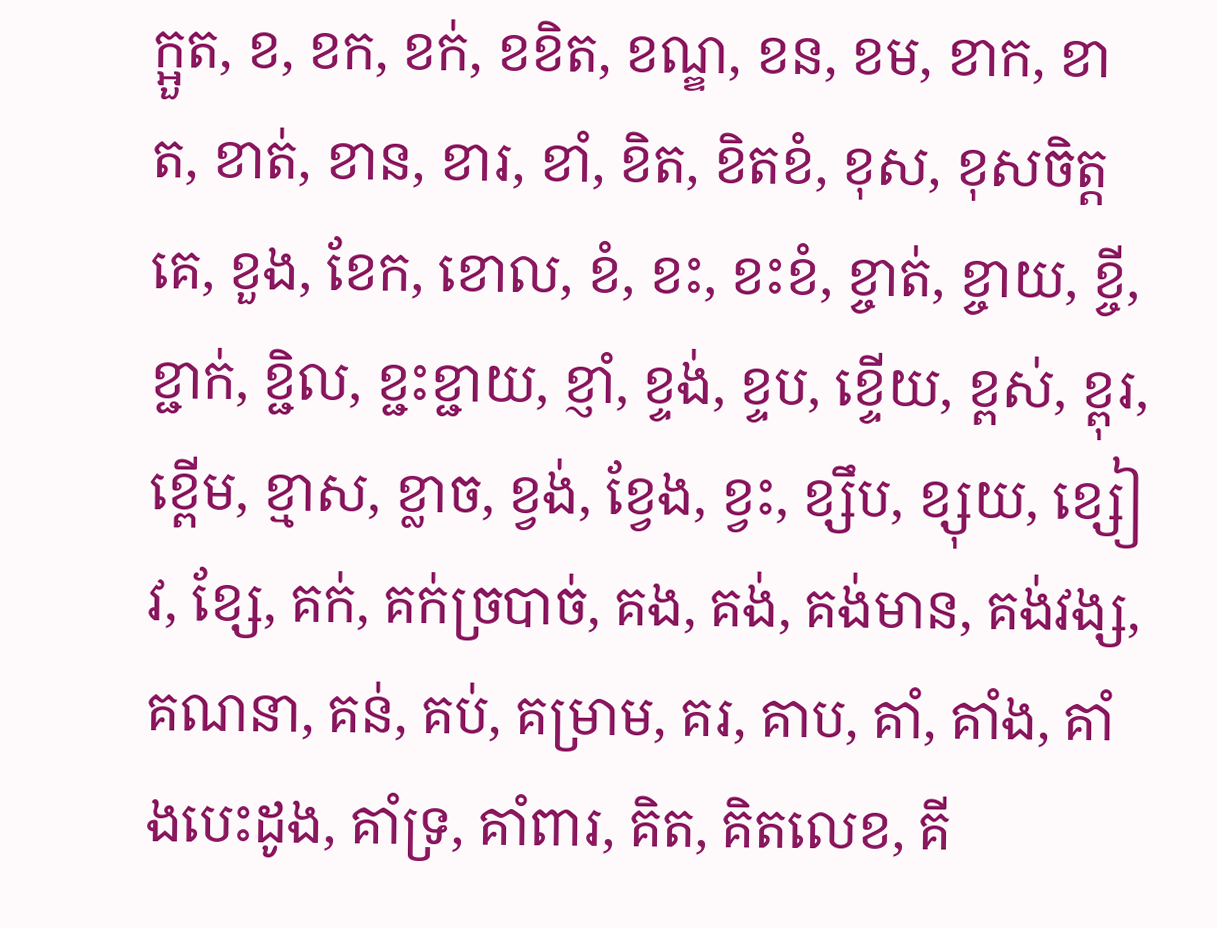ក្អួត, ខ, ខក, ខក់, ខខិត, ខណ្ឌ, ខន, ខម, ខាក, ខាត, ខាត់, ខាន, ខារ, ខាំ, ខិត, ខិតខំ, ខុស, ខុសចិត្តគេ, ខួង, ខែក, ខោល, ខំ, ខះ, ខះខំ, ខ្ចាត់, ខ្ចាយ, ខ្ចី, ខ្ជាក់, ខ្ជិល, ខ្ជះខ្ជាយ, ខ្ញាំ, ខ្ទង់, ខ្ទប, ខ្ទើយ, ខ្ពស់, ខ្ពុរ, ខ្ពើម, ខ្មាស, ខ្លាច, ខ្វង់, ខ្វែង, ខ្វះ, ខ្សឹប, ខ្សុយ, ខ្សៀវ, ខ្សែ, គក់, គក់ច្របាច់, គង, គង់, គង់មាន, គង់វង្ស, គណនា, គន់, គប់, គម្រាម, គរ, គាប, គាំ, គាំង, គាំងបេះដូង, គាំទ្រ, គាំពារ, គិត, គិតលេខ, គី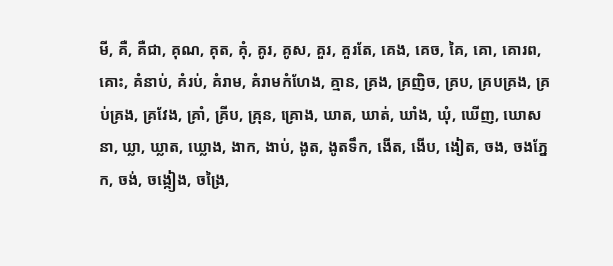មី, គឺ, គឺជា, គុណ, គុត, គុំ, គូរ, គូស, គួរ, គួរតែ, គេង, គេច, គៃ, គោ, គោរព, គោះ, គំនាប់, គំរប់, គំរាម, គំរាមកំហែង, គ្មាន, គ្រង, គ្រញិច, គ្រប, គ្របគ្រង, គ្រប់គ្រង, គ្រវែង, គ្រាំ, គ្រីប, គ្រុន, គ្រោង, ឃាត, ឃាត់, ឃាំង, ឃុំ, ឃើញ, ឃោសនា, ឃ្លា, ឃ្លាត, ឃ្លោង, ងាក, ងាប់, ងូត, ងូតទឹក, ងើត, ងើប, ងៀត, ចង, ចងភ្នែក, ចង់, ចង្កៀង, ចង្រៃ,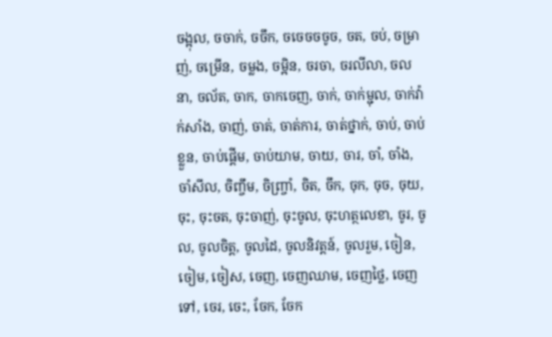ចង្អុល, ចចាក់, ចចឹក, ចចេចចចូច, ចត, ចប់, ចម្រាញ់, ចម្រើន, ចម្លង, ចម្អិន, ចរចា, ចរលីលា, ចលនា, ចល័ត, ចាក, ចាកចេញ, ចាក់, ចាក់ម្ជុល, ចាក់វ៉ាក់សាំង, ចាញ់, ចាត់, ចាត់ការ, ចាត់ថ្នាក់, ចាប់, ចាប់ខ្លួន, ចាប់ផ្ដើម, ចាប់យាម, ចាយ, ចារ, ចាំ, ចាំង, ចាំសីល, ចិញ្ចឹម, ចិញ្ច្រាំ, ចិត, ចឹក, ចុក, ចុច, ចុយ, ចុះ, ចុះចត, ចុះចាញ់, ចុះចូល, ចុះហត្ថលេខា, ចូរ, ចូល, ចូលចិត្ត, ចូលដៃ, ចូលនិវត្តន៍, ចូលរួម, ចៀន, ចៀម, ចៀស, ចេញ, ចេញឈាម, ចេញថ្លៃ, ចេញទៅ, ចេរ, ចេះ, ចែក, ចែក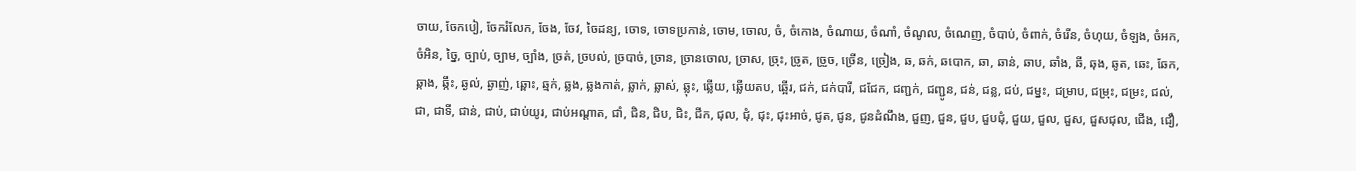ចាយ, ចែកបៀ, ចែករំលែក, ចែង, ចែវ, ចៃដន្យ, ចោទ, ចោទប្រកាន់, ចោម, ចោល, ចំ, ចំកោង, ចំណាយ, ចំណាំ, ចំណូល, ចំណេញ, ចំបាប់, ចំពាក់, ចំរើន, ចំហុយ, ចំឡង, ចំអក, ចំអិន, ច្នៃ, ច្បាប់, ច្បាម, ច្បាំង, ច្រត់, ច្របល់, ច្របាច់, ច្រាន, ច្រានចោល, ច្រាស, ច្រុះ, ច្រូត, ច្រួច, ច្រើន, ច្រៀង, ឆ, ឆក់, ឆបោក, ឆា, ឆាន់, ឆាប, ឆាំង, ឆី, ឆុង, ឆូត, ឆេះ, ឆែក, ឆ្កាង, ឆ្កឹះ, ឆ្ងល់, ឆ្ងាញ់, ឆ្ពោះ, ឆ្មក់, ឆ្លង, ឆ្លងកាត់, ឆ្លាក់, ឆ្លាស់, ឆ្លុះ, ឆ្លើយ, ឆ្លើយតប, ឆ្អើរ, ជក់, ជក់បារី, ជជែក, ជញ្ជក់, ជញ្ជូន, ជន់, ជន្ល, ជប់, ជម្នះ, ជម្រាប, ជម្រុះ, ជម្រះ, ជល់, ជា, ជាទី, ជាន់, ជាប់, ជាប់យូរ, ជាប់អណ្ដាត, ជាំ, ជិន, ជិប, ជិះ, ជីក, ជុល, ជុំ, ជុះ, ជុះអាច់, ជូត, ជូន, ជូនដំណឹង, ជួញ, ជួន, ជួប, ជួបជុំ, ជួយ, ជួល, ជួស, ជួសជុល, ជើង, ជឿ,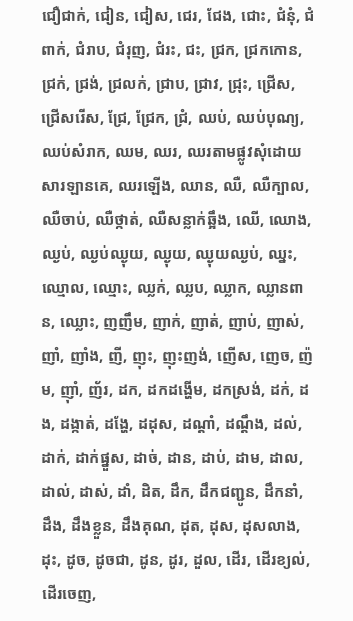ជឿជាក់, ជៀន, ជៀស, ជេរ, ជែង, ជោះ, ជំនុំ, ជំពាក់, ជំរាប, ជំរុញ, ជំរះ, ជះ, ជ្រក, ជ្រកកោន, ជ្រក់, ជ្រង់, ជ្រលក់, ជ្រាប, ជ្រាវ, ជ្រុះ, ជ្រើស, ជ្រើសរើស, ជ្រែ, ជ្រែក, ជ្រំ, ឈប់, ឈប់បុណ្យ, ឈប់សំរាក, ឈម, ឈរ, ឈរតាមផ្លូវសុំដោយសារឡានគេ, ឈរឡើង, ឈាន, ឈឺ, ឈឺក្បាល, ឈឺចាប់, ឈឺថ្កាត់, ឈឺសន្លាក់ឆ្អឹង, ឈើ, ឈោង, ឈ្ងប់, ឈ្ងប់ឈ្ងុយ, ឈ្ងុយ, ឈ្ងុយឈ្ងប់, ឈ្នះ, ឈ្មោល, ឈ្មោះ, ឈ្លក់, ឈ្លប, ឈ្លាក, ឈ្លានពាន, ឈ្លោះ, ញញឹម, ញាក់, ញាត់, ញាប់, ញាស់, ញាំ, ញាំង, ញី, ញុះ, ញុះញង់, ញើស, ញេច, ញ៉ម, ញ៉ាំ, ញ័រ, ដក, ដកដង្ហើម, ដកស្រង់, ដក់, ដង, ដង្កាត់, ដង្ហែ, ដដុស, ដណ្ដាំ, ដណ្ដឹង, ដល់, ដាក់, ដាក់ផ្នួស, ដាច់, ដាន, ដាប់, ដាម, ដាល, ដាល់, ដាស់, ដាំ, ដិត, ដឹក, ដឹកជញ្ជូន, ដឹកនាំ, ដឹង, ដឹងខ្លួន, ដឹងគុណ, ដុត, ដុស, ដុសលាង, ដុះ, ដូច, ដូចជា, ដូន, ដូរ, ដួល, ដើរ, ដើរខ្យល់, ដើរចេញ,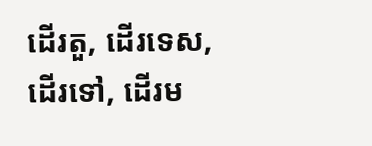ដើរតួ, ដើរទេស, ដើរទៅ, ដើរម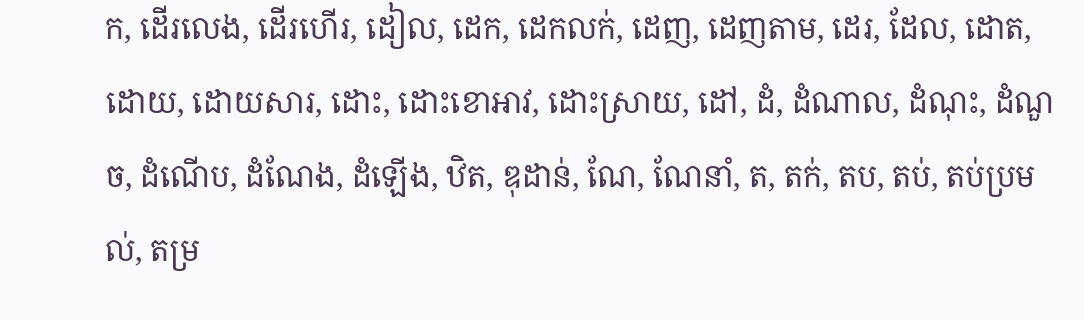ក, ដើរលេង, ដើរហើរ, ដៀល, ដេក, ដេកលក់, ដេញ, ដេញតាម, ដេរ, ដែល, ដោត, ដោយ, ដោយសារ, ដោះ, ដោះខោអាវ, ដោះស្រាយ, ដៅ, ដំ, ដំណាល, ដំណុះ, ដំណួច, ដំណើប, ដំណែង, ដំឡើង, ឋិត, ឌុដាន់, ណែ, ណែនាំ, ត, តក់, តប, តប់, តប់ប្រមល់, តម្រ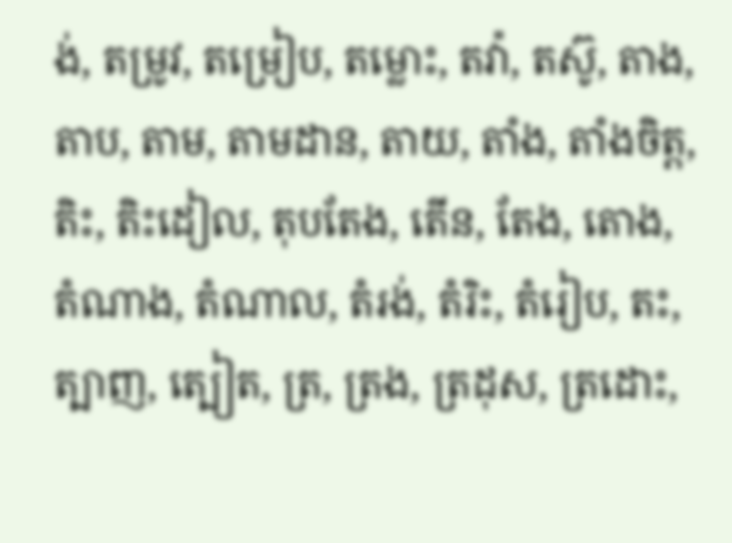ង់, តម្រូវ, តម្រៀប, តម្លោះ, តវ៉ា, តស៊ូ, តាង, តាប, តាម, តាមដាន, តាយ, តាំង, តាំងចិត្ត, តិះ, តិះដៀល, តុបតែង, តើន, តែង, តោង, តំណាង, តំណាល, តំរង់, តំរិះ, តំរៀប, តះ, ត្បាញ, ត្បៀត, ត្រ, ត្រង, ត្រដុស, ត្រដោះ,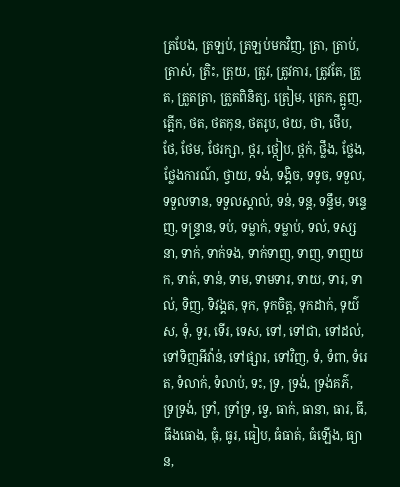ត្របែង, ត្រឡប់, ត្រឡប់មកវិញ, ត្រា, ត្រាប់, ត្រាស់, ត្រិះ, ត្រុយ, ត្រូវ, ត្រូវការ, ត្រូវតែ, ត្រួត, ត្រួតត្រា, ត្រួតពិនិត្យ, ត្រៀម, ត្រេក, ត្អូញ, ត្អើក, ថត, ថតកុន, ថតរូប, ថយ, ថា, ថើប, ថែ, ថែម, ថែរក្សា, ថ្ករ, ថ្កៀប, ថ្ពក់, ថ្លឹង, ថ្លែង, ថ្លែងការណ៍, ថ្វាយ, ទង់, ទង្គិច, ទទូច, ទទួល, ទទួលទាន, ទទួលស្គាល់, ទន់, ទន្ត, ទន្ទឹម, ទន្ទេញ, ទន្ទ្រាន, ទប់, ទម្លាក់, ទម្លាប់, ទល់, ទស្សនា, ទាក់, ទាក់ទង, ទាក់ទាញ, ទាញ, ទាញយក, ទាត់, ទាន់, ទាម, ទាមទារ, ទាយ, ទារ, ទាល់, ទិញ, ទិវង្គត, ទុក, ទុកចិត្ត, ទុកដាក់, ទុយ៌ស, ទុំ, ទូរ, ទើរ, ទេស, ទៅ, ទៅជា, ទៅដល់, ទៅទិញអីវ៉ាន់, ទៅផ្សារ, ទៅវិញ, ទំ, ទំពា, ទំរេត, ទំលាក់, ទំលាប់, ទះ, ទ្រ, ទ្រង់, ទ្រង់គភ៌, ទ្រទ្រង់, ទ្រាំ, ទ្រាំទ្រ, ទ្វេ, ធាក់, ធានា, ធារ, ធី, ធីងធោង, ធុំ, ធូរ, ធៀប, ធំធាត់, ធំឡើង, ធ្យាន,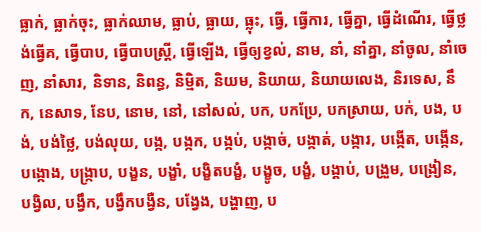ធ្លាក់, ធ្លាក់ចុះ, ធ្លាក់ឈាម, ធ្លាប់, ធ្លាយ, ធ្លុះ, ធ្វើ, ធ្វើការ, ធ្វើគ្នា, ធ្វើដំណើរ, ធ្វើថ្លង់ធ្វើគ, ធ្វើបាប, ធ្វើបាបស្ត្រី, ធ្វើឡើង, ធ្វើឲ្យខ្វល់, នាម, នាំ, នាំគ្នា, នាំចូល, នាំចេញ, នាំសារ, និទាន, និពន្ធ, និម្មិត, និយម, និយាយ, និយាយលេង, និរទេស, នឹក, នេសាទ, នែប, នោម, នៅ, នៅសល់, បក, បកប្រែ, បកស្រាយ, បក់, បង, បង់, បង់ថ្លៃ, បង់លុយ, បង្ក, បង្កក, បង្កប់, បង្កាច់, បង្កាត់, បង្ការ, បង្កើត, បង្កើន, បង្កោង, បង្ក្រាប, បង្ខន, បង្ខាំ, បង្ខិតបង្ខំ, បង្ខូច, បង្ខំ, បង្គាប់, បង្រួម, បង្រៀន, បង្វិល, បង្វឹក, បង្វឹកបង្វឺន, បង្វែង, បង្ហាញ, ប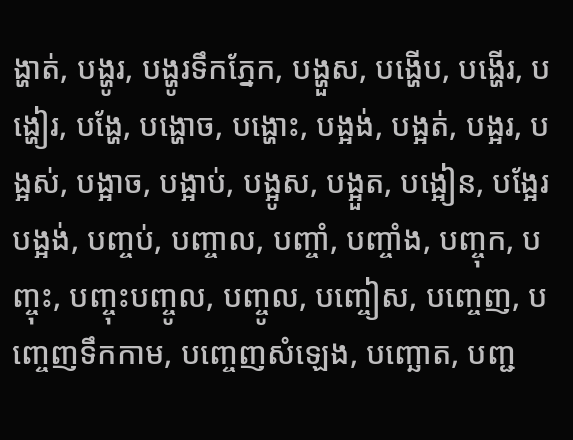ង្ហាត់, បង្ហូរ, បង្ហូរទឹកភ្នែក, បង្ហួស, បង្ហើប, បង្ហើរ, បង្ហៀរ, បង្ហែ, បង្ហោច, បង្ហោះ, បង្អង់, បង្អត់, បង្អរ, បង្អស់, បង្អាច, បង្អាប់, បង្អូស, បង្អួត, បង្អៀន, បង្អែរបង្អង់, បញ្ចប់, បញ្ចាល, បញ្ចាំ, បញ្ចាំង, បញ្ចុក, បញ្ចុះ, បញ្ចុះបញ្ចូល, បញ្ចូល, បញ្ចៀស, បញ្ចេញ, បញ្ចេញទឹកកាម, បញ្ចេញសំឡេង, បញ្ឆោត, បញ្ជ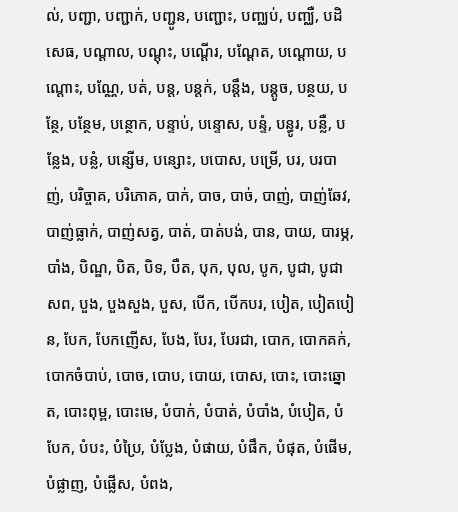ល់, បញ្ជា, បញ្ជាក់, បញ្ជូន, បញ្ជោះ, បញ្ឈប់, បញ្ឈឺ, បដិសេធ, បណ្ដាល, បណ្ដុះ, បណ្ដើរ, បណ្ដែត, បណ្ដោយ, បណ្ដោះ, បណ្ណែ, បត់, បន្ត, បន្តក់, បន្តឹង, បន្តូច, បន្ថយ, បន្ថែ, បន្ថែម, បន្ថោក, បន្ទាប់, បន្ទោស, បន្ទំ, បន្ធូរ, បន្លឺ, បន្លែង, បន្លំ, បន្សើម, បន្សោះ, បបោស, បម្រើ, បរ, បរបាញ់, បរិច្ចាគ, បរិភោគ, បាក់, បាច, បាច់, បាញ់, បាញ់ឆែវ, បាញ់ធ្លាក់, បាញ់សត្វ, បាត់, បាត់បង់, បាន, បាយ, បារម្ភ, បាំង, បិណ្ឌ, បិត, បិទ, បឺត, បុក, បុល, បូក, បូជា, បូជាសព, បួង, បួងសួង, បួស, បើក, បើកបរ, បៀត, បៀតបៀន, បែក, បែកញើស, បែង, បែរ, បែរជា, បោក, បោកគក់, បោកចំបាប់, បោច, បោប, បោយ, បោស, បោះ, បោះឆ្នោត, បោះពុម្ព, បោះមេ, បំបាក់, បំបាត់, បំបាំង, បំបៀត, បំបែក, បំបះ, បំប្រៃ, បំប្លែង, បំផាយ, បំផឹក, បំផុត, បំផើម, បំផ្លាញ, បំផ្លើស, បំពង,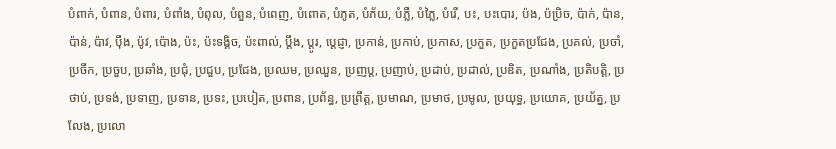បំពាក់, បំពាន, បំពារ, បំពាំង, បំពុល, បំពួន, បំពេញ, បំពោត, បំភូត, បំភ័យ, បំភ្លឺ, បំភ្លៃ, បំរើ, បះ, បះបោរ, ប៉ង, ប៉ប្រិច, ប៉ាក់, ប៉ាន, ប៉ាន់, ប៉ាវ, ប៉ឹង, ប៉ូវ, ប៉ោង, ប៉ះ, ប៉ះទង្គិច, ប៉ះពាល់, ប្ដឹង, ប្ដូរ, ប្តេជ្ញា, ប្រកាន់, ប្រកាប់, ប្រកាស, ប្រកួត, ប្រកួតប្រជែង, ប្រគល់, ប្រចាំ, ប្រចឹក, ប្រចួប, ប្រឆាំង, ប្រជុំ, ប្រជួប, ប្រជែង, ប្រឈម, ប្រឈួន, ប្រញប្ត, ប្រញាប់, ប្រដាប់, ប្រដាល់, ប្រឌិត, ប្រណាំង, ប្រតិបត្តិ, ប្រថាប់, ប្រទង់, ប្រទាញ, ប្រទាន, ប្រទះ, ប្របៀត, ប្រពាន, ប្រព័ន្ធ, ប្រព្រឹត្ត, ប្រមាណ, ប្រមាថ, ប្រមូល, ប្រយុទ្ធ, ប្រយោគ, ប្រយ័ត្ន, ប្រលែង, ប្រលោ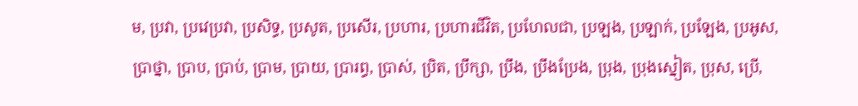ម, ប្រវា, ប្រវេប្រវា, ប្រសិទ្ធ, ប្រសូត, ប្រសើរ, ប្រហារ, ប្រហារជីវិត, ប្រហែលជា, ប្រឡង, ប្រឡាក់, ប្រឡែង, ប្រអូស, ប្រាថ្នា, ប្រាប, ប្រាប់, ប្រាម, ប្រាយ, ប្រារព្ធ, ប្រាស់, ប្រិត, ប្រឹក្សា, ប្រឹង, ប្រឹងប្រែង, ប្រុង, ប្រុងស្នៀត, ប្រុស, ប្រើ,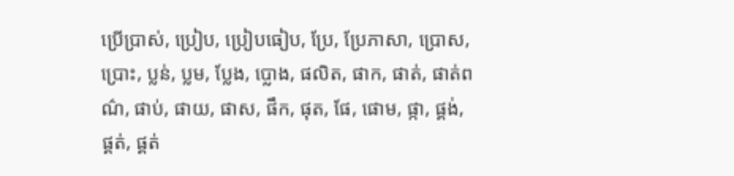ប្រើប្រាស់, ប្រៀប, ប្រៀបធៀប, ប្រែ, ប្រែភាសា, ប្រោស, ប្រោះ, ប្លន់, ប្លម, ប្លែង, ប្លោង, ផលិត, ផាក, ផាត់, ផាត់ពណ៌, ផាប់, ផាយ, ផាស, ផឹក, ផុត, ផែ, ផោម, ផ្កា, ផ្គង់, ផ្គត់, ផ្គត់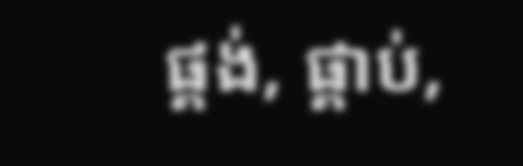ផ្គង់, ផ្គាប់,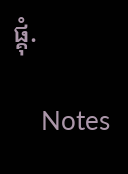ផ្គុំ.

    Notes